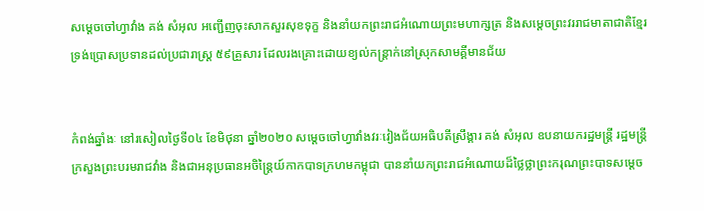សម្ដេចចៅហ្វាវាំង គង់ សំអុល អញ្ជើញចុះសាកសួរសុខទុក្ខ និងនាំយកព្រះរាជអំណោយព្រះមហាក្សត្រ និងសម្ដេចព្រះវររាជមាតាជាតិខ្មែរ ទ្រង់ប្រោសប្រទានដល់ប្រជារាស្ត្រ ៥៩គ្រួសារ ដែលរងគ្រោះដោយខ្យល់កន្ត្រាក់នៅស្រុកសាមគ្គីមានជ័យ


កំពង់ឆ្នាំងៈ នៅរសៀលថ្ងៃទី០៤ ខែមិថុនា ឆ្នាំ២០២០ សម្ដេចចៅហ្វាវាំងវរៈវៀងជ័យអធិបតីស្រឹង្គារ គង់ សំអុល ឧបនាយករដ្ឋមន្ត្រី រដ្ឋមន្ត្រីក្រសួងព្រះបរមរាជវាំង និងជាអនុប្រធានអចិន្ត្រៃយ៍កាកបាទក្រហមកម្ពុជា បាននាំយកព្រះរាជអំណោយដ៏ថ្លៃថ្លាព្រះករុណព្រះបាទសម្ដេច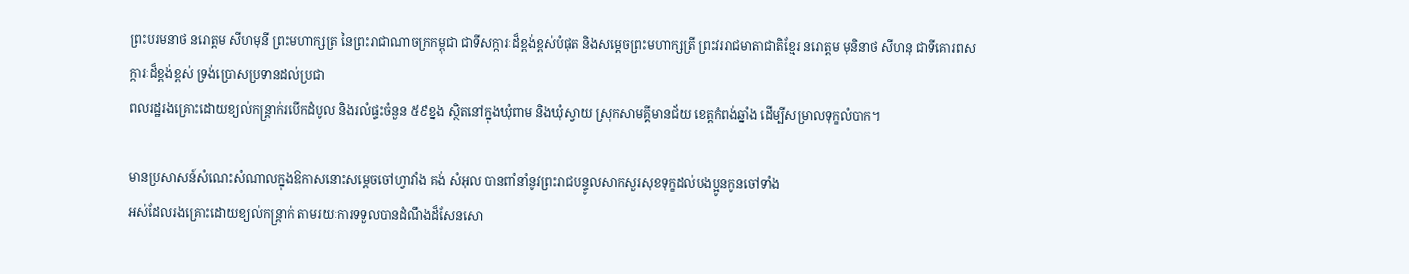ព្រះបរមនាថ នរោត្តម សីហមុនី ព្រះមហាក្សត្រ នៃព្រះរាជាណាចក្រកម្ពុជា ជាទីសក្ការៈដ៏ខ្ពង់ខ្ពស់បំផុត និងសម្ដេចព្រះមហាក្សត្រី ព្រះវររាជមាតាជាតិខ្មែរ នរោត្តម មុនិនាថ សីហនុ ជាទីគោរពសក្ការៈដ៏ខ្ពង់ខ្ពស់ ទ្រង់ប្រោសប្រទានដល់ប្រជា
ពលរដ្ឋរងគ្រោះដោយខ្យល់កន្ត្រាក់របើកដំបូល និងរលំផ្ទះចំនួន ៥៩ខ្នង ស្ថិតនៅក្នុងឃុំពាម និងឃុំស្វាយ ស្រុកសាមគ្គីមានជ័យ ខេត្តកំពង់ឆ្នាំង ដើម្បីសម្រាលទុក្ខលំបាក។

មានប្រសាសន៍សំណេះសំណាលក្នុងឱកាសនោះសម្ដេចចៅហ្វាវាំង គង់ សំអុល បានពាំនាំនូវព្រះរាជបន្ទូលសាកសួរសុខទុក្ខដល់បងប្អូនកូនចៅទាំង
អស់ដែលរងគ្រោះដោយខ្យល់កន្រ្តាក់ តាមរយៈការទទួលបានដំណឹងដ៏សែនសោ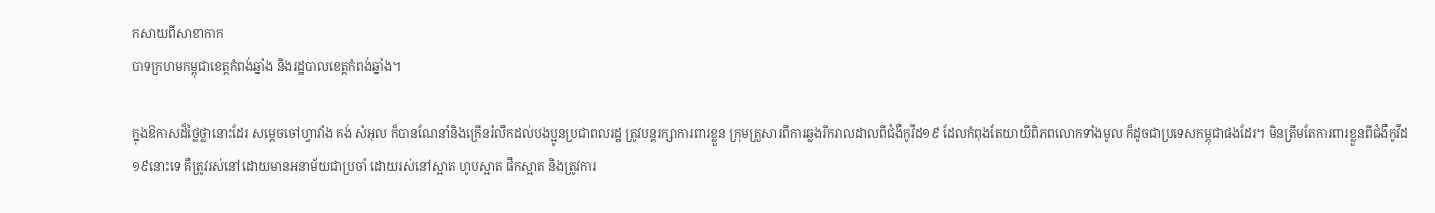កសាយពីសាខាកាក
បាទក្រហមកម្ពុជាខេត្តកំពង់ឆ្នាំង និងរដ្ឋបាលខេត្តកំពង់ឆ្នាំង។

ក្នុងឱកាសដ៏ថ្លៃថ្លានោះដែរ សម្ដេចចៅហ្វាវាំង គង់ សំអុល ក៏បានណែនាំនិងក្រើនរំលឹកដល់បងប្អូនប្រជាពលរដ្ឋ ត្រូវបន្តរក្សាការពារខ្លួន ក្រុមគ្រួសារពីការឆ្លងរីករាលដាលពីជំងឺកូវីដ១៩ ដែលកំពុងតែយាយីពិភពលោកទាំងមូល ក៏ដូចជាប្រទេសកម្ពុជាផងដែរ។ មិនត្រឹមតែការពារខ្លួនពីជំងឺកូវីដ១៩នោះទេ គឺត្រូវរស់នៅដោយមានអនាម័យជាប្រចាំ ដោយរស់នៅស្អាត ហូបស្អាត ផឹកស្អាត និងត្រូវការ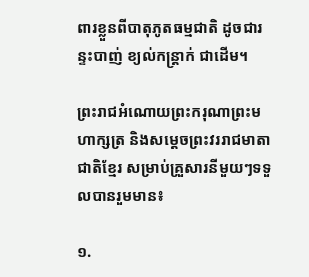ពារខ្លួនពីបាតុភូតធម្មជាតិ ដូចជារន្ទះបាញ់ ខ្យល់កន្រ្តាក់ ជាដើម។

ព្រះរាជអំណោយព្រះករុណាព្រះមហាក្សត្រ និងសម្ដេចព្រះវររាជមាតាជាតិខ្មែរ សម្រាប់គ្រួសារនីមួយៗទទួលបានរួមមាន៖

១.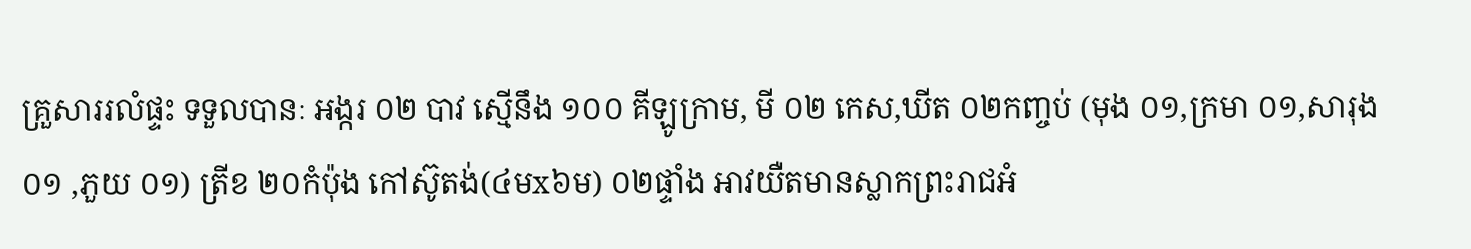គ្រួសាររលំផ្ទះ ទទួលបានៈ អង្ករ ០២ បាវ ស្មើនឹង ១០០ គីឡូក្រាម, មី ០២ កេស,ឃីត ០២កញ្ចប់ (មុង ០១,ក្រមា ០១,សារុង ០១ ,ភួយ ០១) ត្រីខ ២០កំប៉ុង កៅស៊ូតង់(៤មx៦ម) ០២ផ្ទាំង អាវយឺតមានស្លាកព្រះរាជអំ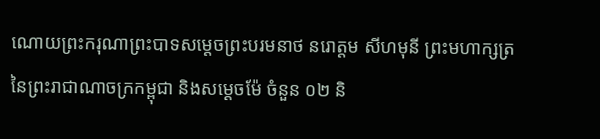ណោយព្រះករុណាព្រះបាទសម្ដេចព្រះបរមនាថ នរោត្តម សីហមុនី ព្រះមហាក្សត្រនៃព្រះរាជាណាចក្រកម្ពុជា និងសម្ដេចម៉ែ ចំនួន ០២ និ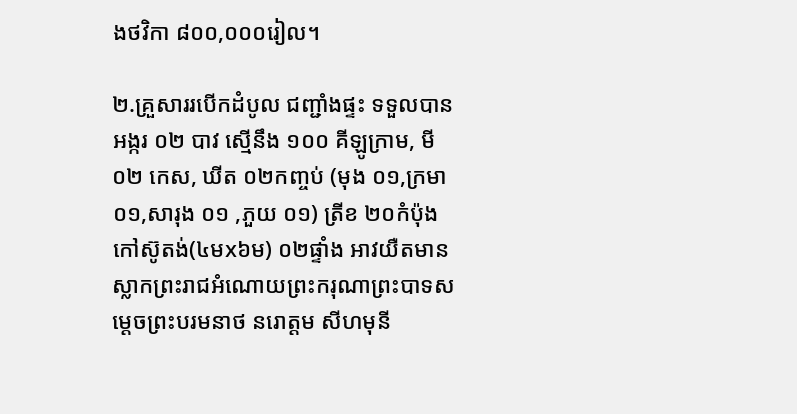ងថវិកា ៨០០,០០០រៀល។

២.គ្រួសាររបើកដំបូល ជញ្ជាំងផ្ទះ ទទួលបាន អង្ករ ០២ បាវ ស្មើនឹង ១០០ គីឡូក្រាម, មី ០២ កេស, ឃីត ០២កញ្ចប់ (មុង ០១,ក្រមា ០១,សារុង ០១ ,ភួយ ០១) ត្រីខ ២០កំប៉ុង កៅស៊ូតង់(៤មx៦ម) ០២ផ្ទាំង អាវយឺតមានស្លាកព្រះរាជអំណោយព្រះករុណាព្រះបាទសម្ដេចព្រះបរមនាថ នរោត្តម សីហមុនី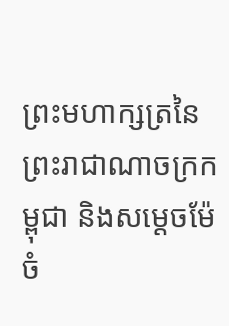ព្រះមហាក្សត្រនៃព្រះរាជាណាចក្រកម្ពុជា និងសម្ដេចម៉ែ ចំ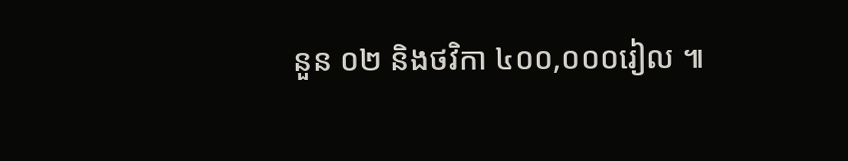នួន ០២ និងថវិកា ៤០០,០០០រៀល ៕